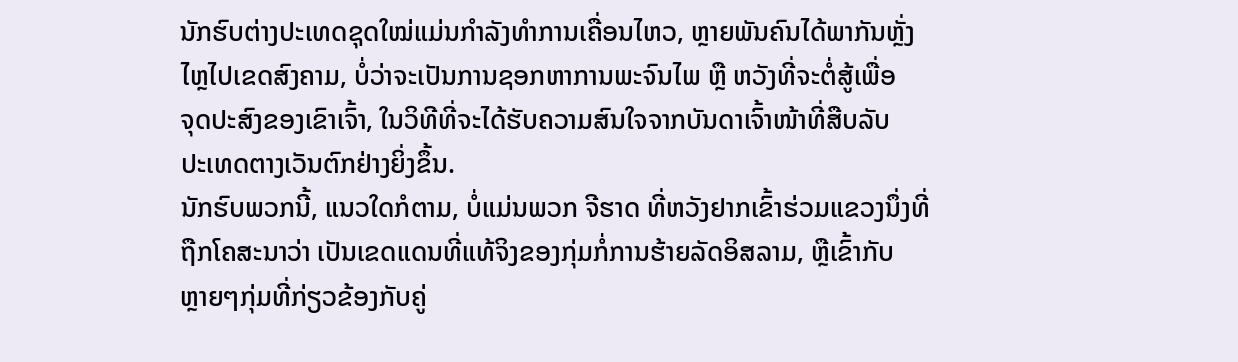ນັກຮົບຕ່າງປະເທດຊຸດໃໝ່ແມ່ນກຳລັງທຳການເຄື່ອນໄຫວ, ຫຼາຍພັນຄົນໄດ້ພາກັນຫຼັ່ງ
ໄຫຼໄປເຂດສົງຄາມ, ບໍ່ວ່າຈະເປັນການຊອກຫາການພະຈົນໄພ ຫຼື ຫວັງທີ່ຈະຕໍ່ສູ້ເພື່ອ
ຈຸດປະສົງຂອງເຂົາເຈົ້າ, ໃນວິທີທີ່ຈະໄດ້ຮັບຄວາມສົນໃຈຈາກບັນດາເຈົ້າໜ້າທີ່ສືບລັບ
ປະເທດຕາງເວັນຕົກຢ່າງຍິ່ງຂຶ້ນ.
ນັກຮົບພວກນີ້, ແນວໃດກໍຕາມ, ບໍ່ແມ່ນພວກ ຈີຮາດ ທີ່ຫວັງຢາກເຂົ້າຮ່ວມແຂວງນຶ່ງທີ່
ຖືກໂຄສະນາວ່າ ເປັນເຂດແດນທີ່ແທ້ຈິງຂອງກຸ່ມກໍ່ການຮ້າຍລັດອິສລາມ, ຫຼືເຂົ້າກັບ
ຫຼາຍໆກຸ່ມທີ່ກ່ຽວຂ້ອງກັບຄູ່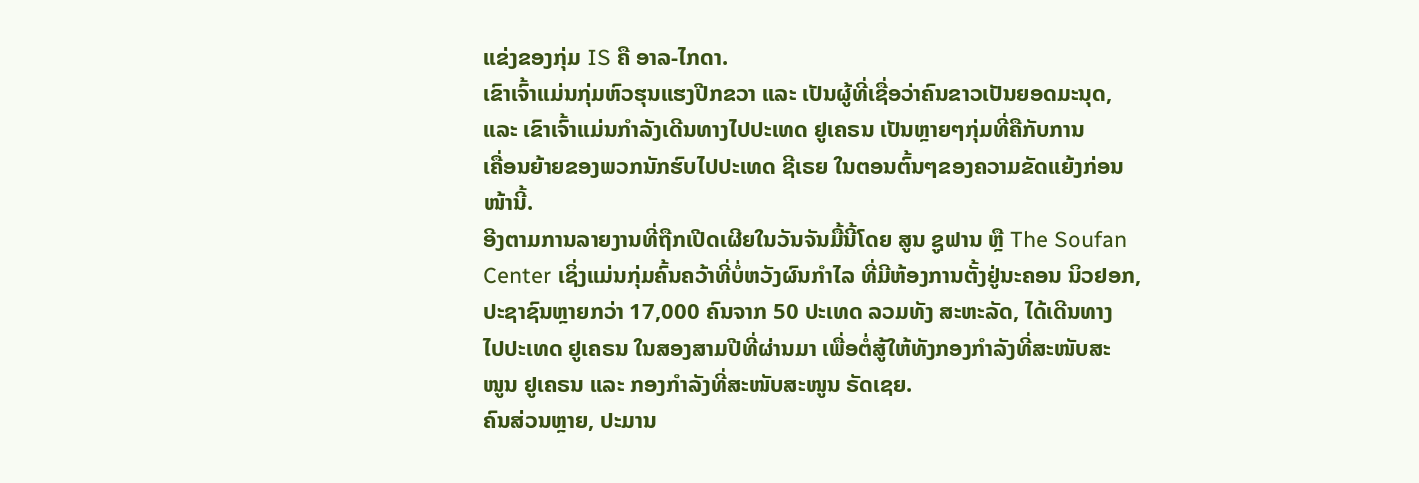ແຂ່ງຂອງກຸ່ມ IS ຄື ອາລ-ໄກດາ.
ເຂົາເຈົ້າແມ່ນກຸ່ມຫົວຮຸນແຮງປີກຂວາ ແລະ ເປັນຜູ້ທີ່ເຊື່ອວ່າຄົນຂາວເປັນຍອດມະນຸດ,
ແລະ ເຂົາເຈົ້າແມ່ນກຳລັງເດີນທາງໄປປະເທດ ຢູເຄຣນ ເປັນຫຼາຍໆກຸ່ມທີ່ຄືກັບການ
ເຄື່ອນຍ້າຍຂອງພວກນັກຮົບໄປປະເທດ ຊີເຣຍ ໃນຕອນຕົ້ນໆຂອງຄວາມຂັດແຍ້ງກ່ອນ
ໜ້ານີ້.
ອີງຕາມການລາຍງານທີ່ຖືກເປີດເຜີຍໃນວັນຈັນມື້ນີ້ໂດຍ ສູນ ຊູຟານ ຫຼື The Soufan
Center ເຊິ່ງແມ່ນກຸ່ມຄົ້ນຄວ້າທີ່ບໍ່ຫວັງຜົນກຳໄລ ທີ່ມີຫ້ອງການຕັ້ງຢູ່ນະຄອນ ນິວຢອກ,
ປະຊາຊົນຫຼາຍກວ່າ 17,000 ຄົນຈາກ 50 ປະເທດ ລວມທັງ ສະຫະລັດ, ໄດ້ເດີນທາງ
ໄປປະເທດ ຢູເຄຣນ ໃນສອງສາມປີທີ່ຜ່ານມາ ເພື່ອຕໍ່ສູ້ໃຫ້ທັງກອງກຳລັງທີ່ສະໜັບສະ
ໜູນ ຢູເຄຣນ ແລະ ກອງກຳລັງທີ່ສະໜັບສະໜູນ ຣັດເຊຍ.
ຄົນສ່ວນຫຼາຍ, ປະມານ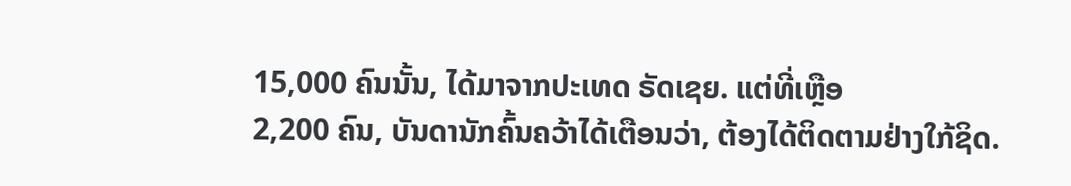15,000 ຄົນນັ້ນ, ໄດ້ມາຈາກປະເທດ ຣັດເຊຍ. ແຕ່ທີ່ເຫຼືອ
2,200 ຄົນ, ບັນດານັກຄົ້ນຄວ້າໄດ້ເຕືອນວ່າ, ຕ້ອງໄດ້ຕິດຕາມຢ່າງໃກ້ຊິດ.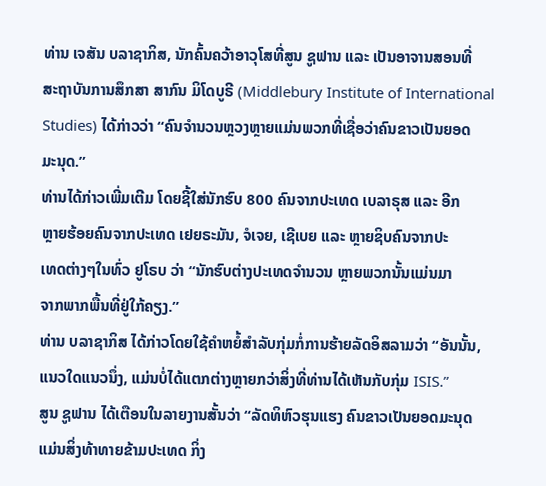ທ່ານ ເຈສັນ ບລາຊາກິສ, ນັກຄົ້ນຄວ້າອາວຸໂສທີ່ສູນ ຊູຟານ ແລະ ເປັນອາຈານສອນທີ່
ສະຖາບັນການສຶກສາ ສາກົນ ມິໂດບູຣີ (Middlebury Institute of International
Studies) ໄດ້ກ່າວວ່າ “ຄົນຈຳນວນຫຼວງຫຼາຍແມ່ນພວກທີ່ເຊື່ອວ່າຄົນຂາວເປັນຍອດ
ມະນຸດ.”
ທ່ານໄດ້ກ່າວເພີ່ມເຕີມ ໂດຍຊີ້ໃສ່ນັກຮົບ 800 ຄົນຈາກປະເທດ ເບລາຣຸສ ແລະ ອີກ
ຫຼາຍຮ້ອຍຄົນຈາກປະເທດ ເຢຍຣະມັນ, ຈໍເຈຍ, ເຊີເບຍ ແລະ ຫຼາຍຊິບຄົນຈາກປະ
ເທດຕ່າງໆໃນທົ່ວ ຢູໂຣບ ວ່າ “ນັກຮົບຕ່າງປະເທດຈຳນວນ ຫຼາຍພວກນັ້ນແມ່ນມາ
ຈາກພາກພື້ນທີ່ຢູ່ໃກ້ຄຽງ.”
ທ່ານ ບລາຊາກິສ ໄດ້ກ່າວໂດຍໃຊ້ຄຳຫຍໍ້ສຳລັບກຸ່ມກໍ່ການຮ້າຍລັດອິສລາມວ່າ “ອັນນັ້ນ,
ແນວໃດແນວນຶ່ງ, ແມ່ນບໍ່ໄດ້ແຕກຕ່າງຫຼາຍກວ່າສິ່ງທີ່ທ່ານໄດ້ເຫັນກັບກຸ່ມ ISIS.”
ສູນ ຊູຟານ ໄດ້ເຕືອນໃນລາຍງານສັ້ນວ່າ “ລັດທິຫົວຮຸນແຮງ ຄົນຂາວເປັນຍອດມະນຸດ
ແມ່ນສິ່ງທ້າທາຍຂ້າມປະເທດ ກິ່ງ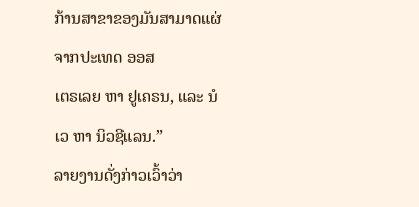ກ້ານສາຂາຂອງມັນສາມາດແຜ່ຈາກປະເທດ ອອສ
ເຕຣເລຍ ຫາ ຢູເຄຣນ, ແລະ ນໍເວ ຫາ ນິວຊີແລນ.”
ລາຍງານດັ່ງກ່າວເວົ້າວ່າ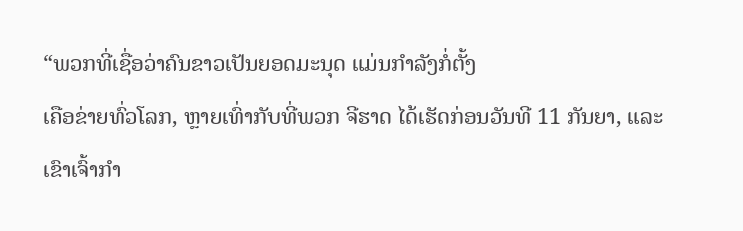“ພວກທີ່ເຊື່ອວ່າຄົນຂາວເປັນຍອດມະນຸດ ແມ່ນກຳລັງກໍ່ຕັ້ງ
ເຄືອຂ່າຍທົ່ວໂລກ, ຫຼາຍເທົ່າກັບທີ່ພວກ ຈີຮາດ ໄດ້ເຮັດກ່ອນວັນທີ 11 ກັນຍາ, ແລະ
ເຂົາເຈົ້າກຳ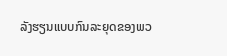ລັງຮຽນແບບກົນລະຍຸດຂອງພວ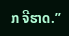ກ ຈີຮາດ.”